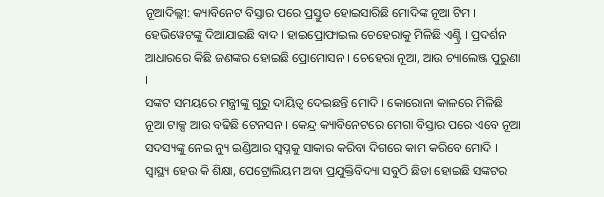ନୂଆଦିଲ୍ଲୀ: କ୍ୟାବିନେଟ ବିସ୍ତାର ପରେ ପ୍ରସ୍ତୁତ ହୋଇସାରିଛି ମୋଦିଙ୍କ ନୂଆ ଟିମ । ହେଭିୱେଟଙ୍କୁ ଦିଆଯାଇଛି ବାଦ । ହାଇପ୍ରୋଫାଇଲ ଚେହେରାକୁ ମିଳିଛି ଏଣ୍ଟ୍ରି । ପ୍ରଦର୍ଶନ ଆଧାରରେ କିଛି ଜଣଙ୍କର ହୋଇଛି ପ୍ରୋମୋସନ । ଚେହେରା ନୂଆ, ଆଉ ଚ୍ୟାଲେଞ୍ଜ ପୁରୁଣା ।
ସଙ୍କଟ ସମୟରେ ମନ୍ତ୍ରୀଙ୍କୁ ଗୁରୁ ଦାୟିତ୍ବ ଦେଇଛନ୍ତି ମୋଦି । କୋରୋନା କାଳରେ ମିଳିଛି ନୂଆ ଟାକ୍ସ ଆଉ ବଢିଛି ଟେନସନ । କେନ୍ଦ୍ର କ୍ୟାବିନେଟରେ ମେଗା ବିସ୍ତାର ପରେ ଏବେ ନୂଆ ସଦସ୍ୟଙ୍କୁ ନେଇ ନ୍ୟୁ ଇଣ୍ଡିଆର ସ୍ବପ୍ନକୁ ସାକାର କରିବା ଦିଗରେ କାମ କରିବେ ମୋଦି ।
ସ୍ବାସ୍ଥ୍ୟ ହେଉ କି ଶିକ୍ଷା, ପେଟ୍ରୋଲିୟମ ଅବା ପ୍ରଯୁକ୍ତିବିଦ୍ୟା ସବୁଠି ଛିଡା ହୋଇଛି ସଙ୍କଟର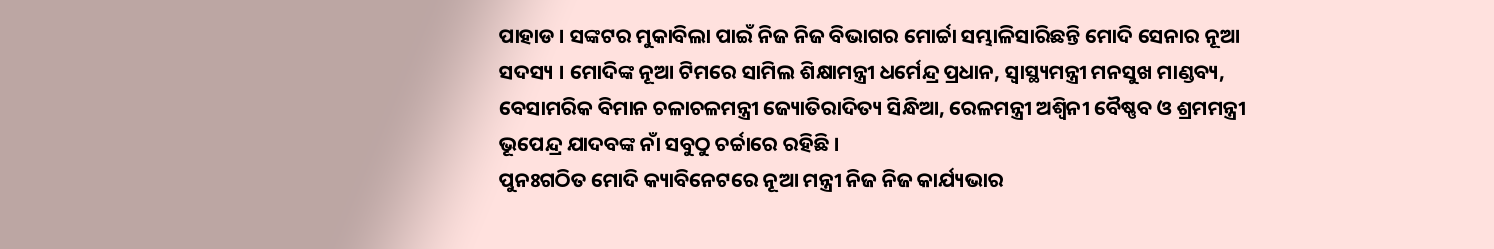ପାହାଡ । ସଙ୍କଟର ମୁକାବିଲା ପାଇଁ ନିଜ ନିଜ ବିଭାଗର ମୋର୍ଚ୍ଚା ସମ୍ଭାଳିସାରିଛନ୍ତି ମୋଦି ସେନାର ନୂଆ ସଦସ୍ୟ । ମୋଦିଙ୍କ ନୂଆ ଟିମରେ ସାମିଲ ଶିକ୍ଷାମନ୍ତ୍ରୀ ଧର୍ମେନ୍ଦ୍ର ପ୍ରଧାନ, ସ୍ବାସ୍ଥ୍ୟମନ୍ତ୍ରୀ ମନସୁଖ ମାଣ୍ଡବ୍ୟ, ବେସାମରିକ ବିମାନ ଚଳାଚଳମନ୍ତ୍ରୀ ଜ୍ୟୋତିରାଦିତ୍ୟ ସିନ୍ଧିଆ, ରେଳମନ୍ତ୍ରୀ ଅଶ୍ବିନୀ ବୈଷ୍ଣବ ଓ ଶ୍ରମମନ୍ତ୍ରୀ ଭୂପେନ୍ଦ୍ର ଯାଦବଙ୍କ ନାଁ ସବୁଠୁ ଚର୍ଚ୍ଚାରେ ରହିଛି ।
ପୁନଃଗଠିତ ମୋଦି କ୍ୟାବିନେଟରେ ନୂଆ ମନ୍ତ୍ରୀ ନିଜ ନିଜ କାର୍ଯ୍ୟଭାର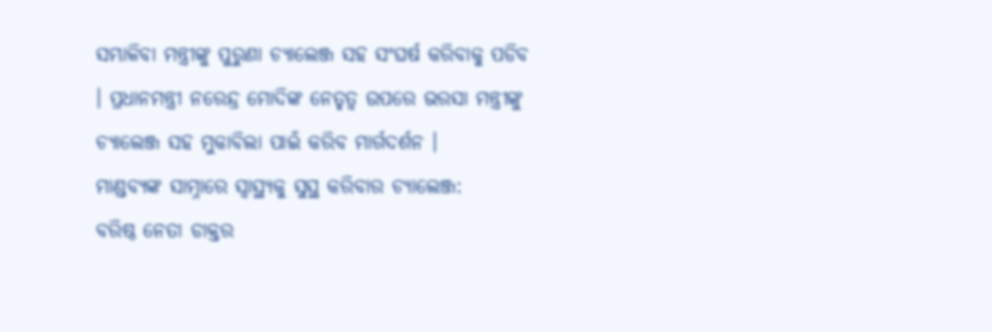ସମ୍ଭାଳିବା ମନ୍ତ୍ରୀଙ୍କୁ ପୁରୁଣା ଚ୍ୟାଲେଞ୍ଜ ସହ ସଂଘର୍ଷ କରିବାକୁ ପଡିବ । ପ୍ରଧାନମନ୍ତ୍ରୀ ନରେନ୍ଦ୍ର ମୋଦିଙ୍କ ନେତୃତ୍ବ ଉପରେ ଭରସା ମନ୍ତ୍ରୀଙ୍କୁ ଚ୍ୟାଲେଞ୍ଜ ସହ ମୁକାବିଲା ପାଇଁ କରିବ ମାର୍ଗଦର୍ଶନ ।
ମାଣ୍ଡବ୍ୟଙ୍କ ସାମ୍ନାରେ ସ୍ବାସ୍ଥ୍ୟକୁ ସୁସ୍ଥ କରିବାର ଚ୍ୟାଲେଞ୍ଜ:
ବରିଷ୍ଠ ନେତା ଡାକ୍ତର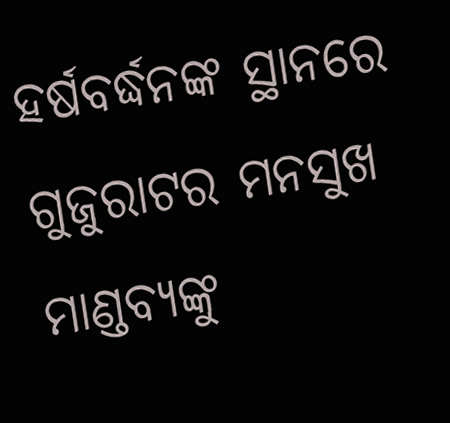ହର୍ଷବର୍ଦ୍ଧନଙ୍କ ସ୍ଥାନରେ ଗୁଜୁରାଟର ମନସୁଖ ମାଣ୍ଡବ୍ୟଙ୍କୁ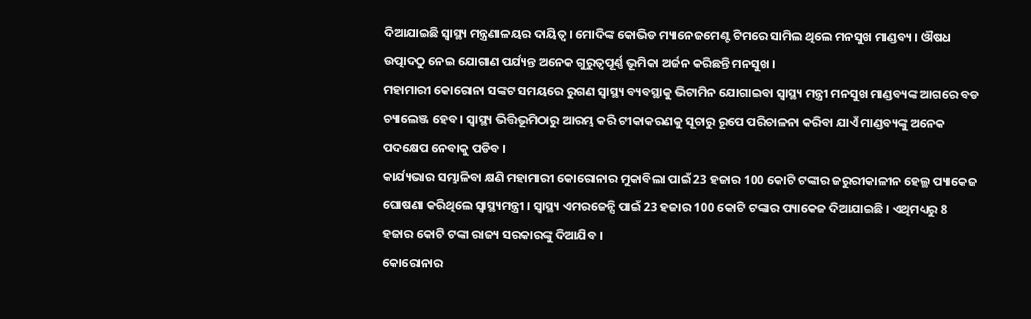ଦିଆଯାଇଛି ସ୍ବାସ୍ଥ୍ୟ ମନ୍ତ୍ରଣାଳୟର ଦାୟିତ୍ବ । ମୋଦିଙ୍କ କୋଭିଡ ମ୍ୟାନେଜମେଣ୍ଟ ଟିମରେ ସାମିଲ ଥିଲେ ମନସୁଖ ମାଣ୍ଡବ୍ୟ । ଔଷଧ ଉତ୍ପାଦଠୁ ନେଇ ଯୋଗାଣ ପର୍ଯ୍ୟନ୍ତ ଅନେକ ଗୁରୁତ୍ବପୂର୍ଣ୍ଣ ଭୂମିକା ଅର୍ଜନ କରିଛନ୍ତି ମନସୁଖ ।
ମହାମାରୀ କୋରୋନା ସଙ୍କଟ ସମୟରେ ରୁଗଣ ସ୍ବାସ୍ଥ୍ୟ ବ୍ୟବସ୍ଥାକୁ ଭିଟାମିନ ଯୋଗାଇବା ସ୍ବାସ୍ଥ୍ୟ ମନ୍ତ୍ରୀ ମନସୁଖ ମାଣ୍ଡବ୍ୟଙ୍କ ଆଗରେ ବଡ ଚ୍ୟାଲେଞ୍ଜ ହେବ । ସ୍ବାସ୍ଥ୍ୟ ଭିତ୍ତିଭୂମିଠାରୁ ଆରମ୍ଭ କରି ଟୀକାକରଣକୁ ସୂଚାରୁ ରୂପେ ପରିଚାଳନା କରିବା ଯାଏଁ ମାଣ୍ଡବ୍ୟଙ୍କୁ ଅନେକ ପଦକ୍ଷେପ ନେବାକୁ ପଡିବ ।
କାର୍ଯ୍ୟଭାର ସମ୍ଭାଳିବା କ୍ଷଣି ମହାମାରୀ କୋରୋନାର ମୁକାବିଲା ପାଇଁ 23 ହଜାର 100 କୋଟି ଟଙ୍କାର ଜରୁରୀକାଳୀନ ହେଲ୍ଥ ପ୍ୟାକେଜ ଘୋଷଣା କରିଥିଲେ ସ୍ବାସ୍ଥ୍ୟମନ୍ତ୍ରୀ । ସ୍ବାସ୍ଥ୍ୟ ଏମରଜେନ୍ସି ପାଇଁ 23 ହଜାର 100 କୋଟି ଟଙ୍କାର ପ୍ୟାକେଜ ଦିଆଯାଇଛି । ଏଥିମଧ୍ୟରୁ 8 ହଜାର କୋଟି ଟଙ୍କା ରାଜ୍ୟ ସରକାରଙ୍କୁ ଦିଆଯିବ ।
କୋରୋନାର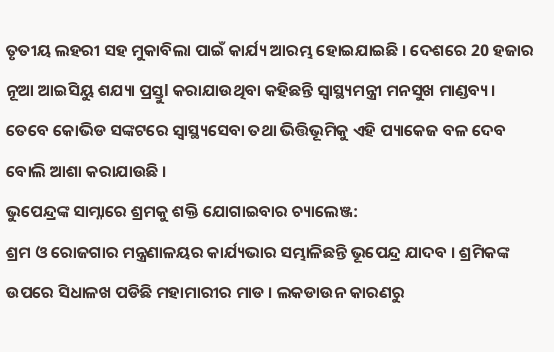ତୃତୀୟ ଲହରୀ ସହ ମୁକାବିଲା ପାଇଁ କାର୍ଯ୍ୟ ଆରମ୍ଭ ହୋଇଯାଇଛି । ଦେଶରେ 20 ହଜାର ନୂଆ ଆଇସିୟୁ ଶଯ୍ୟା ପ୍ରସ୍ତୁl କରାଯାଉଥିବା କହିଛନ୍ତି ସ୍ବାସ୍ଥ୍ୟମନ୍ତ୍ରୀ ମନସୁଖ ମାଣ୍ଡବ୍ୟ। ତେବେ କୋଭିଡ ସଙ୍କଟରେ ସ୍ବାସ୍ଥ୍ୟସେବା ତଥା ଭିତ୍ତିଭୂମିକୁ ଏହି ପ୍ୟାକେଜ ବଳ ଦେବ ବୋଲି ଆଶା କରାଯାଉଛି ।
ଭୁପେନ୍ଦ୍ରଙ୍କ ସାମ୍ନାରେ ଶ୍ରମକୁ ଶକ୍ତି ଯୋଗାଇବାର ଚ୍ୟାଲେଞ୍ଜ:
ଶ୍ରମ ଓ ରୋଜଗାର ମନ୍ତ୍ରଣାଳୟର କାର୍ଯ୍ୟଭାର ସମ୍ଭାଳିଛନ୍ତି ଭୂପେନ୍ଦ୍ର ଯାଦବ । ଶ୍ରମିକଙ୍କ ଉପରେ ସିଧାଳଖ ପଡିଛି ମହାମାରୀର ମାଡ । ଲକଡାଉନ କାରଣରୁ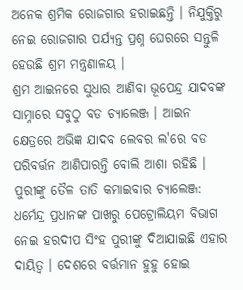ଅନେକ ଶ୍ରମିକ ରୋଜଗାର ହରାଇଛନ୍ତି । ନିଯୁକ୍ତିରୁ ନେଇ ରୋଜଗାର ପର୍ଯ୍ୟନ୍ତ ପ୍ରଶ୍ନ ଘେରରେ ସନ୍ତୁଳି ହେଉଛି ଶ୍ରମ ମନ୍ତ୍ରଣାଳୟ ।
ଶ୍ରମ ଆଇନରେ ସୁଧାର ଆଣିବା ଭୂପେନ୍ଦ୍ର ଯାଦବଙ୍କ ସାମ୍ନାରେ ସବୁଠୁ ବଡ ଚ୍ୟାଲେଞ୍ଜ । ଆଇନ କ୍ଷେତ୍ରରେ ଅଭିଜ୍ଞ ଯାଦବ ଲେବର ଲ'ରେ ବଡ ପରିବର୍ତ୍ତନ ଆଣିପାରନ୍ତି ବୋଲି ଆଶା ରହିଛି ।
ପୁରୀଙ୍କୁ ତୈଳ ତାତି କମାଇବାର ଚ୍ୟାଲେଞ୍ଜ:
ଧର୍ମେନ୍ଦ୍ର ପ୍ରଧାନଙ୍କ ପାଖରୁ ପେଟ୍ରୋଲିୟମ ବିଭାଗ ନେଇ ହରଦୀପ ସିଂହ ପୁରୀଙ୍କୁ ଦିଆଯାଇଛି ଏହାର ଦାୟିତ୍ବ । ଦେଶରେ ବର୍ତ୍ତମାନ ହୁହୁ ହୋଇ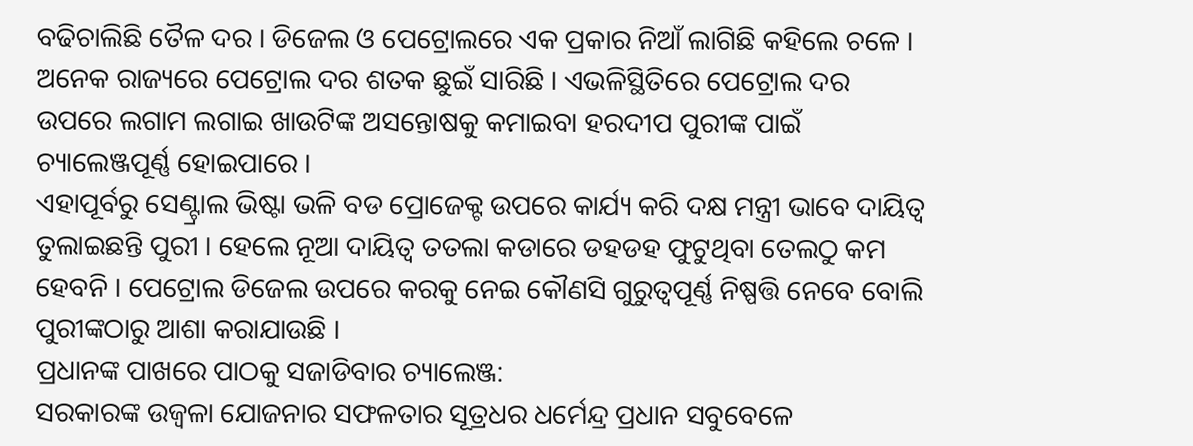ବଢିଚାଲିଛି ତୈଳ ଦର । ଡିଜେଲ ଓ ପେଟ୍ରୋଲରେ ଏକ ପ୍ରକାର ନିଆଁ ଲାଗିଛି କହିଲେ ଚଳେ । ଅନେକ ରାଜ୍ୟରେ ପେଟ୍ରୋଲ ଦର ଶତକ ଛୁଇଁ ସାରିଛି । ଏଭଳିସ୍ଥିତିରେ ପେଟ୍ରୋଲ ଦର ଉପରେ ଲଗାମ ଲଗାଇ ଖାଉଟିଙ୍କ ଅସନ୍ତୋଷକୁ କମାଇବା ହରଦୀପ ପୁରୀଙ୍କ ପାଇଁ ଚ୍ୟାଲେଞ୍ଜପୂର୍ଣ୍ଣ ହୋଇପାରେ ।
ଏହାପୂର୍ବରୁ ସେଣ୍ଟ୍ରାଲ ଭିଷ୍ଟା ଭଳି ବଡ ପ୍ରୋଜେକ୍ଟ ଉପରେ କାର୍ଯ୍ୟ କରି ଦକ୍ଷ ମନ୍ତ୍ରୀ ଭାବେ ଦାୟିତ୍ବ ତୁଲାଇଛନ୍ତି ପୁରୀ । ହେଲେ ନୂଆ ଦାୟିତ୍ବ ତତଲା କଡାରେ ଡହଡହ ଫୁଟୁଥିବା ତେଲଠୁ କମ ହେବନି । ପେଟ୍ରୋଲ ଡିଜେଲ ଉପରେ କରକୁ ନେଇ କୌଣସି ଗୁରୁତ୍ବପୂର୍ଣ୍ଣ ନିଷ୍ପତ୍ତି ନେବେ ବୋଲି ପୁରୀଙ୍କଠାରୁ ଆଶା କରାଯାଉଛି ।
ପ୍ରଧାନଙ୍କ ପାଖରେ ପାଠକୁ ସଜାଡିବାର ଚ୍ୟାଲେଞ୍ଜ:
ସରକାରଙ୍କ ଉଜ୍ବଳା ଯୋଜନାର ସଫଳତାର ସୂତ୍ରଧର ଧର୍ମେନ୍ଦ୍ର ପ୍ରଧାନ ସବୁବେଳେ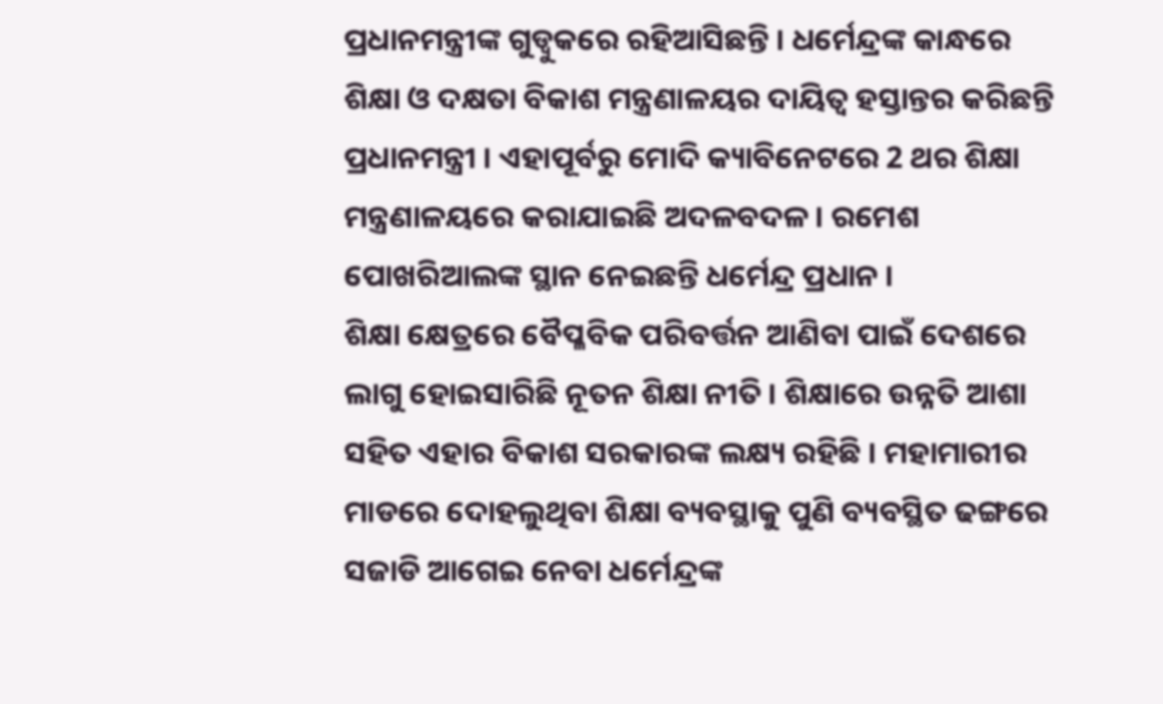ପ୍ରଧାନମନ୍ତ୍ରୀଙ୍କ ଗୁଡ୍ବୁକରେ ରହିଆସିଛନ୍ତି । ଧର୍ମେନ୍ଦ୍ରଙ୍କ କାନ୍ଧରେ ଶିକ୍ଷା ଓ ଦକ୍ଷତା ବିକାଶ ମନ୍ତ୍ରଣାଳୟର ଦାୟିତ୍ବ ହସ୍ତାନ୍ତର କରିଛନ୍ତି ପ୍ରଧାନମନ୍ତ୍ରୀ । ଏହାପୂର୍ବରୁ ମୋଦି କ୍ୟାବିନେଟରେ 2 ଥର ଶିକ୍ଷା ମନ୍ତ୍ରଣାଳୟରେ କରାଯାଇଛି ଅଦଳବଦଳ । ରମେଶ ପୋଖରିଆଲଙ୍କ ସ୍ଥାନ ନେଇଛନ୍ତି ଧର୍ମେନ୍ଦ୍ର ପ୍ରଧାନ ।
ଶିକ୍ଷା କ୍ଷେତ୍ରରେ ବୈପ୍ଳବିକ ପରିବର୍ତ୍ତନ ଆଣିବା ପାଇଁ ଦେଶରେ ଲାଗୁ ହୋଇସାରିଛି ନୂତନ ଶିକ୍ଷା ନୀତି । ଶିକ୍ଷାରେ ଉନ୍ନତି ଆଶା ସହିତ ଏହାର ବିକାଶ ସରକାରଙ୍କ ଲକ୍ଷ୍ୟ ରହିଛି । ମହାମାରୀର ମାଡରେ ଦୋହଲୁଥିବା ଶିକ୍ଷା ବ୍ୟବସ୍ଥାକୁ ପୁଣି ବ୍ୟବସ୍ଥିତ ଢଙ୍ଗରେ ସଜାଡି ଆଗେଇ ନେବା ଧର୍ମେନ୍ଦ୍ରଙ୍କ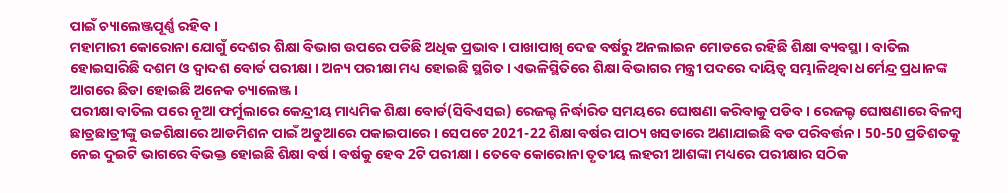ପାଇଁ ଚ୍ୟାଲେଞ୍ଜପୂର୍ଣ୍ଣ ରହିବ ।
ମହାମାରୀ କୋରୋନା ଯୋଗୁଁ ଦେଶର ଶିକ୍ଷା ବିଭାଗ ଉପରେ ପଡିଛି ଅଧିକ ପ୍ରଭାବ । ପାଖାପାଖି ଦେଢ ବର୍ଷରୁ ଅନଲାଇନ ମୋଡରେ ରହିଛି ଶିକ୍ଷା ବ୍ୟବସ୍ଥା । ବାତିଲ ହୋଇସାରିଛି ଦଶମ ଓ ଦ୍ବାଦଶ ବୋର୍ଡ ପରୀକ୍ଷା । ଅନ୍ୟ ପରୀକ୍ଷା ମଧ୍ୟ ହୋଇଛି ସ୍ଥଗିତ । ଏଭଳିସ୍ଥିତିରେ ଶିକ୍ଷା ବିଭାଗର ମନ୍ତ୍ରୀ ପଦରେ ଦାୟିତ୍ବ ସମ୍ଭାଳିଥିବା ଧର୍ମେନ୍ଦ୍ର ପ୍ରଧାନଙ୍କ ଆଗରେ ଛିଡା ହୋଇଛି ଅନେକ ଚ୍ୟାଲେଞ୍ଜ ।
ପରୀକ୍ଷା ବାତିଲ ପରେ ନୂଆ ଫର୍ମୁଲାରେ କେନ୍ଦ୍ରୀୟ ମାଧ୍ୟମିକ ଶିକ୍ଷା ବୋର୍ଡ(ସିବିଏସଇ) ରେଜଲ୍ଟ ନିର୍ଦ୍ଧାରିତ ସମୟରେ ଘୋଷଣା କରିବାକୁ ପଡିବ । ରେଜଲ୍ଟ ଘୋଷଣାରେ ବିଳମ୍ବ ଛାତ୍ରଛାତ୍ରୀଙ୍କୁ ଉଚ୍ଚଶିକ୍ଷାରେ ଆଡମିଶନ ପାଇଁ ଅଡୁଆରେ ପକାଇପାରେ । ସେପଟେ 2021-22 ଶିକ୍ଷା ବର୍ଷର ପାଠ୍ୟ ଖସଡାରେ ଅଣାଯାଇଛି ବଡ ପରିବର୍ତ୍ତନ । 50-50 ପ୍ରତିଶତକୁ ନେଇ ଦୁଇଟି ଭାଗରେ ବିଭକ୍ତ ହୋଇଛି ଶିକ୍ଷା ବର୍ଷ । ବର୍ଷକୁ ହେବ 2ଟି ପରୀକ୍ଷା । ତେବେ କୋରୋନା ତୃତୀୟ ଲହରୀ ଆଶଙ୍କା ମଧ୍ୟରେ ପରୀକ୍ଷାର ସଠିକ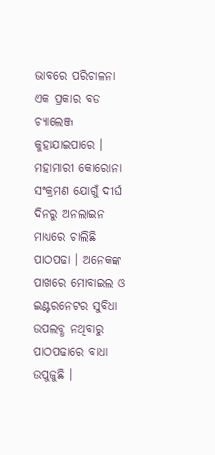ଭାବରେ ପରିଚାଳନା ଏକ ପ୍ରକାର ବଡ ଚ୍ୟାଲେଞ୍ଜ କୁହାଯାଇପାରେ ।
ମହାମାରୀ କୋରୋନା ସଂକ୍ରମଣ ଯୋଗୁଁ ଦୀର୍ଘ ଦିନରୁ ଅନଲାଇନ ମାଧ୍ୟରେ ଚାଲିଛି ପାଠପଢା । ଅନେକଙ୍କ ପାଖରେ ମୋବାଇଲ ଓ ଇଣ୍ଟରନେଟର ସୁବିଧା ଉପଲବ୍ଧ ନଥିବାରୁ ପାଠପଢାରେ ବାଧା ଉପୁଜୁଛି ।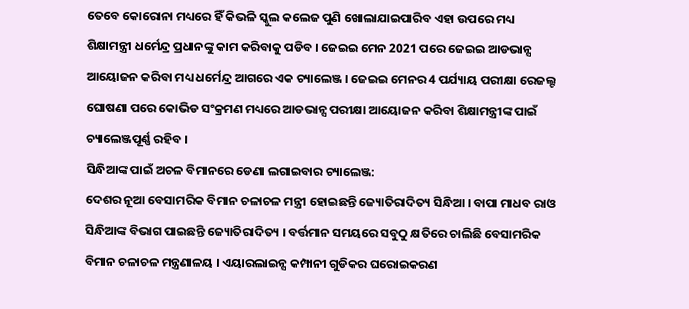ତେବେ କୋରୋନା ମଧ୍ୟରେ ହିଁ କିଭଳି ସ୍କୁଲ କଲେଜ ପୁଣି ଖୋଲାଯାଇପାରିବ ଏହା ଉପରେ ମଧ୍ୟ ଶିକ୍ଷାମନ୍ତ୍ରୀ ଧର୍ମେନ୍ଦ୍ର ପ୍ରଧାନଙ୍କୁ କାମ କରିବାକୁ ପଡିବ । ଜେଇଇ ମେନ 2021 ପରେ ଜେଇଇ ଆଡଭାନ୍ସ ଆୟୋଜନ କରିବା ମଧ୍ୟ ଧର୍ମେନ୍ଦ୍ର ଆଗରେ ଏକ ଚ୍ୟାଲେଞ୍ଜ । ଜେଇଇ ମେନର 4 ପର୍ଯ୍ୟାୟ ପରୀକ୍ଷା ରେଜଲ୍ଟ ଘୋଷଣା ପରେ କୋଭିଡ ସଂକ୍ରମଣ ମଧ୍ୟରେ ଆଡଭାନ୍ସ ପରୀକ୍ଷା ଆୟୋଜନ କରିବା ଶିକ୍ଷାମନ୍ତ୍ରୀଙ୍କ ପାଇଁ ଚ୍ୟାଲେଞ୍ଜପୂର୍ଣ୍ଣ ରହିବ ।
ସିନ୍ଧିଆଙ୍କ ପାଇଁ ଅଚଳ ବିମାନରେ ଡେଣା ଲଗାଇବାର ଚ୍ୟାଲେଞ୍ଜ:
ଦେଶର ନୂଆ ବେସାମରିକ ବିମାନ ଚଳାଚଳ ମନ୍ତ୍ରୀ ହୋଇଛନ୍ତି ଜ୍ୟୋତିରାଦିତ୍ୟ ସିନ୍ଧିଆ । ବାପା ମାଧବ ରାଓ ସିନ୍ଧିଆଙ୍କ ବିଭାଗ ପାଇଛନ୍ତି ଜ୍ୟୋତିରାଦିତ୍ୟ । ବର୍ତ୍ତମାନ ସମୟରେ ସବୁଠୁ କ୍ଷତିରେ ଚାଲିଛି ବେସାମରିକ ବିମାନ ଚଳାଚଳ ମନ୍ତ୍ରଣାଳୟ । ଏୟାରଲାଇନ୍ସ କମ୍ପାନୀ ଗୁଡିକର ଘରୋଇକରଣ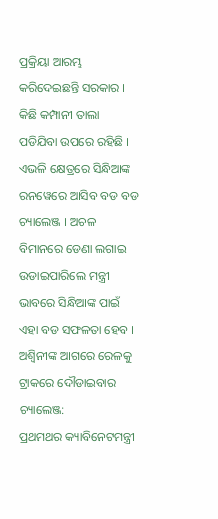ପ୍ରକ୍ରିୟା ଆରମ୍ଭ କରିଦେଇଛନ୍ତି ସରକାର । କିଛି କମ୍ପାନୀ ତାଲା ପଡିଯିବା ଉପରେ ରହିଛି । ଏଭଳି କ୍ଷେତ୍ରରେ ସିନ୍ଧିଆଙ୍କ ରନୱେରେ ଆସିବ ବଡ ବଡ ଚ୍ୟାଲେଞ୍ଜ । ଅଚଳ ବିମାନରେ ଡେଣା ଲଗାଇ ଉଡାଇପାରିଲେ ମନ୍ତ୍ରୀ ଭାବରେ ସିନ୍ଧିଆଙ୍କ ପାଇଁ ଏହା ବଡ ସଫଳତା ହେବ ।
ଅଶ୍ବିନୀଙ୍କ ଆଗରେ ରେଳକୁ ଟ୍ରାକରେ ଦୌଡାଇବାର ଚ୍ୟାଲେଞ୍ଜ:
ପ୍ରଥମଥର କ୍ୟାବିନେଟମନ୍ତ୍ରୀ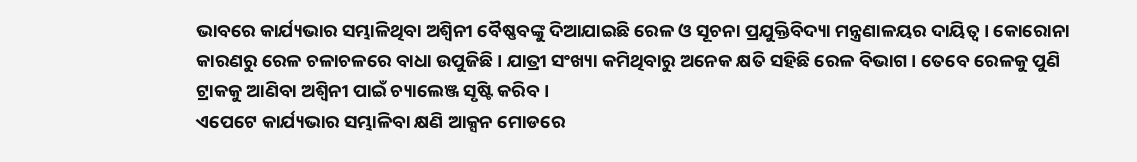ଭାବରେ କାର୍ଯ୍ୟଭାର ସମ୍ଭାଳିଥିବା ଅଶ୍ବିନୀ ବୈଷ୍ଣବଙ୍କୁ ଦିଆଯାଇଛି ରେଳ ଓ ସୂଚନା ପ୍ରଯୁକ୍ତିବିଦ୍ୟା ମନ୍ତ୍ରଣାଳୟର ଦାୟିତ୍ବ । କୋରୋନା କାରଣରୁ ରେଳ ଚଳାଚଳରେ ବାଧା ଉପୁଜିଛି । ଯାତ୍ରୀ ସଂଖ୍ୟା କମିଥିବାରୁ ଅନେକ କ୍ଷତି ସହିଛି ରେଳ ବିଭାଗ । ତେବେ ରେଳକୁ ପୁଣି ଟ୍ରାକକୁ ଆଣିବା ଅଶ୍ବିନୀ ପାଇଁ ଚ୍ୟାଲେଞ୍ଜ ସୃଷ୍ଟି କରିବ ।
ଏପେଟେ କାର୍ଯ୍ୟଭାର ସମ୍ଭାଳିବା କ୍ଷଣି ଆକ୍ସନ ମୋଡରେ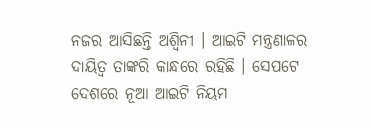ନଜର ଆସିଛନ୍ତି ଅଶ୍ବିନୀ । ଆଇଟି ମନ୍ତ୍ରଣାଳର ଦାୟିତ୍ବ ତାଙ୍କରି କାନ୍ଧରେ ରହିଛି । ସେପଟେ ଦେଶରେ ନୂଆ ଆଇଟି ନିୟମ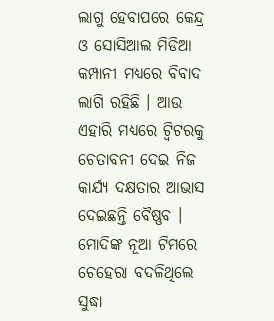ଲାଗୁ ହେବାପରେ କେନ୍ଦ୍ର ଓ ସୋସିଆଲ ମିଡିଆ କମ୍ପାନୀ ମଧ୍ୟରେ ବିବାଦ ଲାଗି ରହିଛି । ଆଉ ଏହାରି ମଧ୍ୟରେ ଟ୍ବିଟରକୁ ଚେତାବନୀ ଦେଇ ନିଜ କାର୍ଯ୍ୟ ଦକ୍ଷତାର ଆଭାସ ଦେଇଛନ୍ତି ବୈଷ୍ଣବ ।
ମୋଦିଙ୍କ ନୂଆ ଟିମରେ ଚେହେରା ବଦଳିଥିଲେ ସୁଦ୍ଧା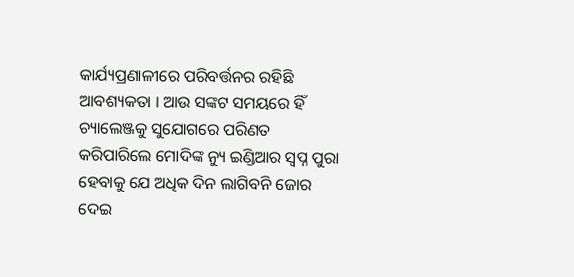କାର୍ଯ୍ୟପ୍ରଣାଳୀରେ ପରିବର୍ତ୍ତନର ରହିଛି ଆବଶ୍ୟକତା । ଆଉ ସଙ୍କଟ ସମୟରେ ହିଁ ଚ୍ୟାଲେଞ୍ଜକୁ ସୁଯୋଗରେ ପରିଣତ କରିପାରିଲେ ମୋଦିଙ୍କ ନ୍ୟୁ ଇଣ୍ଡିଆର ସ୍ବପ୍ନ ପୁରା ହେବାକୁ ଯେ ଅଧିକ ଦିନ ଲାଗିବନି ଜୋର ଦେଇ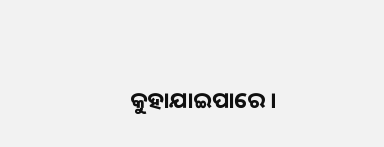କୁହାଯାଇପାରେ ।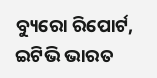ବ୍ୟୁରୋ ରିପୋର୍ଟ, ଇଟିଭି ଭାରତ